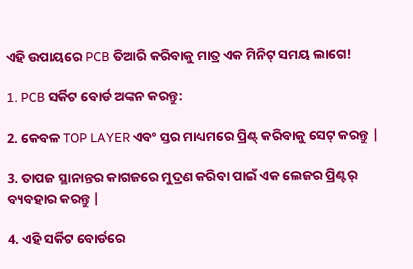ଏହି ଉପାୟରେ PCB ତିଆରି କରିବାକୁ ମାତ୍ର ଏକ ମିନିଟ୍ ସମୟ ଲାଗେ!

1. PCB ସର୍କିଟ ବୋର୍ଡ ଅଙ୍କନ କରନ୍ତୁ:

2. କେବଳ TOP LAYER ଏବଂ ସ୍ତର ମାଧ୍ୟମରେ ପ୍ରିଣ୍ଟ୍ କରିବାକୁ ସେଟ୍ କରନ୍ତୁ |

3. ତାପଜ ସ୍ଥାନାନ୍ତର କାଗଜରେ ମୁଦ୍ରଣ କରିବା ପାଇଁ ଏକ ଲେଜର ପ୍ରିଣ୍ଟର୍ ବ୍ୟବହାର କରନ୍ତୁ |

4. ଏହି ସର୍କିଟ ବୋର୍ଡରେ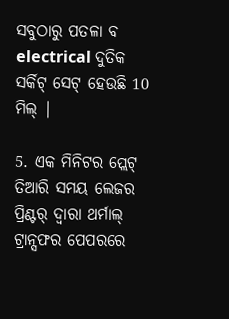ସବୁଠାରୁ ପତଳା ବ electrical ଦୁତିକ ସର୍କିଟ୍ ସେଟ୍ ହେଉଛି 10 ମିଲ୍ |

5. ଏକ ମିନିଟର ପ୍ଲେଟ୍ ତିଆରି ସମୟ ଲେଜର ପ୍ରିଣ୍ଟର୍ ଦ୍ୱାରା ଥର୍ମାଲ୍ ଟ୍ରାନ୍ସଫର ପେପରରେ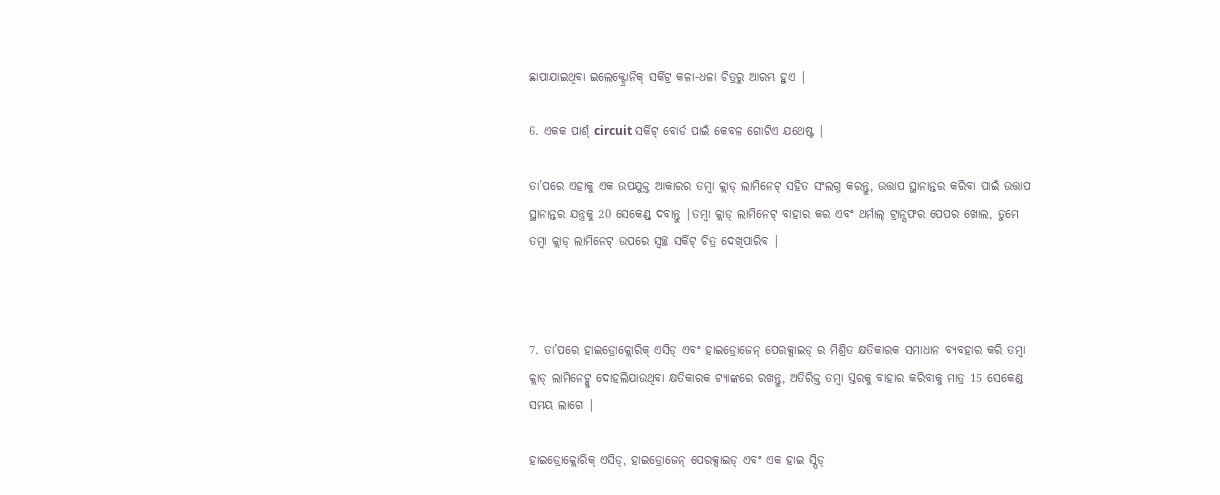ଛାପାଯାଇଥିବା ଇଲେକ୍ଟ୍ରୋନିକ୍ ସର୍କିଟ୍ର କଳା-ଧଳା ଚିତ୍ରରୁ ଆରମ୍ଭ ହୁଏ |

6. ଏକକ ପାର୍ଶ୍ circuit ସର୍କିଟ୍ ବୋର୍ଡ ପାଇଁ କେବଳ ଗୋଟିଏ ଯଥେଷ୍ଟ |

ତା’ପରେ ଏହାକୁ ଏକ ଉପଯୁକ୍ତ ଆକାରର ତମ୍ବା କ୍ଲାଡ୍ ଲାମିନେଟ୍ ସହିତ ସଂଲଗ୍ନ କରନ୍ତୁ, ଉତ୍ତାପ ସ୍ଥାନାନ୍ତର କରିବା ପାଇଁ ଉତ୍ତାପ ସ୍ଥାନାନ୍ତର ଯନ୍ତ୍ରକୁ 20 ସେକେଣ୍ଡ୍ ଦବାନ୍ତୁ |ତମ୍ବା କ୍ଲାଡ୍ ଲାମିନେଟ୍ ବାହାର କର ଏବଂ ଥର୍ମାଲ୍ ଟ୍ରାନ୍ସଫର ପେପର ଖୋଲ, ତୁମେ ତମ୍ବା କ୍ଲାଡ୍ ଲାମିନେଟ୍ ଉପରେ ସ୍ୱଚ୍ଛ ସର୍କିଟ୍ ଚିତ୍ର ଦେଖିପାରିବ |



7. ତା’ପରେ ହାଇଡ୍ରୋକ୍ଲୋରିକ୍ ଏସିଡ୍ ଏବଂ ହାଇଡ୍ରୋଜେନ୍ ପେରକ୍ସାଇଡ୍ ର ମିଶ୍ରିତ କ୍ଷତିକାରକ ସମାଧାନ ବ୍ୟବହାର କରି ତମ୍ବା କ୍ଲାଡ୍ ଲାମିନେଟ୍କୁ ଦୋହଲିଯାଉଥିବା କ୍ଷତିକାରକ ଟ୍ୟାଙ୍କରେ ରଖନ୍ତୁ, ଅତିରିକ୍ତ ତମ୍ବା ସ୍ତରକୁ ବାହାର କରିବାକୁ ମାତ୍ର 15 ସେକେଣ୍ଡ ସମୟ ଲାଗେ |

ହାଇଡ୍ରୋକ୍ଲୋରିକ୍ ଏସିଡ୍, ହାଇଡ୍ରୋଜେନ୍ ପେରକ୍ସାଇଡ୍ ଏବଂ ଏକ ହାଇ ସ୍ପିଡ୍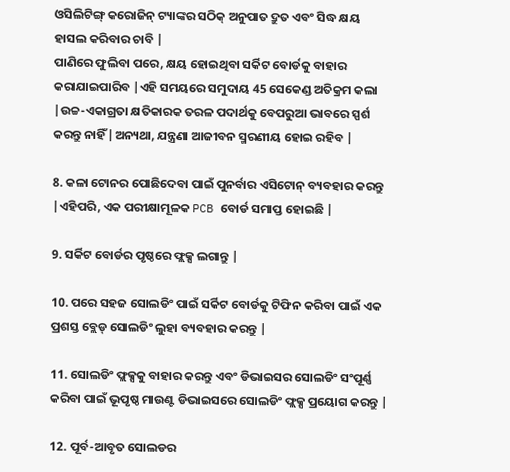ଓସିଲିଟିଙ୍ଗ୍ କରୋଜିନ୍ ଟ୍ୟାଙ୍କର ସଠିକ୍ ଅନୁପାତ ଦ୍ରୁତ ଏବଂ ସିଦ୍ଧ କ୍ଷୟ ହାସଲ କରିବାର ଚାବି |
ପାଣିରେ ଫୁଲିବା ପରେ, କ୍ଷୟ ହୋଇଥିବା ସର୍କିଟ ବୋର୍ଡକୁ ବାହାର କରାଯାଇପାରିବ |ଏହି ସମୟରେ ସମୁଦାୟ 45 ସେକେଣ୍ଡ ଅତିକ୍ରମ କଲା |ଉଚ୍ଚ-ଏକାଗ୍ରତା କ୍ଷତିକାରକ ତରଳ ପଦାର୍ଥକୁ ବେପରୁଆ ଭାବରେ ସ୍ପର୍ଶ କରନ୍ତୁ ନାହିଁ |ଅନ୍ୟଥା, ଯନ୍ତ୍ରଣା ଆଜୀବନ ସ୍ମରଣୀୟ ହୋଇ ରହିବ |

8. କଳା ଟୋନର ପୋଛିଦେବା ପାଇଁ ପୁନର୍ବାର ଏସିଟୋନ୍ ବ୍ୟବହାର କରନ୍ତୁ |ଏହିପରି, ଏକ ପରୀକ୍ଷାମୂଳକ PCB ବୋର୍ଡ ସମାପ୍ତ ହୋଇଛି |

9. ସର୍କିଟ ବୋର୍ଡର ପୃଷ୍ଠରେ ଫ୍ଲକ୍ସ ଲଗାନ୍ତୁ |

10. ପରେ ସହଜ ସୋଲଡିଂ ପାଇଁ ସର୍କିଟ ବୋର୍ଡକୁ ଟିଫିନ କରିବା ପାଇଁ ଏକ ପ୍ରଶସ୍ତ ବ୍ଲେଡ୍ ସୋଲଡିଂ ଲୁହା ବ୍ୟବହାର କରନ୍ତୁ |

11. ସୋଲଡିଂ ଫ୍ଲକ୍ସକୁ ବାହାର କରନ୍ତୁ ଏବଂ ଡିଭାଇସର ସୋଲଡିଂ ସଂପୂର୍ଣ୍ଣ କରିବା ପାଇଁ ଭୂପୃଷ୍ଠ ମାଉଣ୍ଟ ଡିଭାଇସରେ ସୋଲଡିଂ ଫ୍ଲକ୍ସ ପ୍ରୟୋଗ କରନ୍ତୁ |

12. ପୂର୍ବ-ଆବୃତ ସୋଲଡର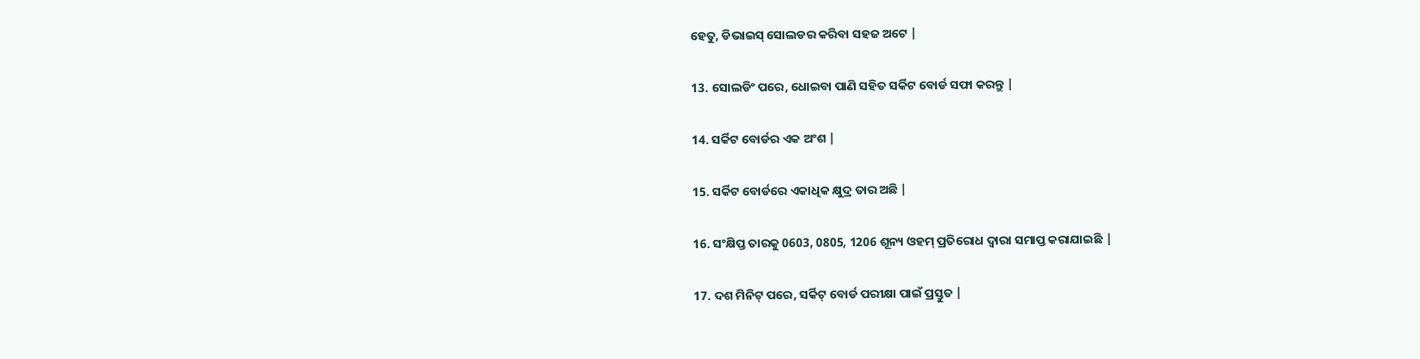ହେତୁ, ଡିଭାଇସ୍ ସୋଲଡର କରିବା ସହଜ ଅଟେ |

13. ସୋଲଡିଂ ପରେ, ଧୋଇବା ପାଣି ସହିତ ସର୍କିଟ ବୋର୍ଡ ସଫା କରନ୍ତୁ |

14. ସର୍କିଟ ବୋର୍ଡର ଏକ ଅଂଶ |

15. ସର୍କିଟ ବୋର୍ଡରେ ଏକାଧିକ କ୍ଷୁଦ୍ର ତାର ଅଛି |

16. ସଂକ୍ଷିପ୍ତ ତାରକୁ 0603, 0805, 1206 ଶୂନ୍ୟ ଓହମ୍ ପ୍ରତିରୋଧ ଦ୍ୱାରା ସମାପ୍ତ କରାଯାଇଛି |

17. ଦଶ ମିନିଟ୍ ପରେ, ସର୍କିଟ୍ ବୋର୍ଡ ପରୀକ୍ଷା ପାଇଁ ପ୍ରସ୍ତୁତ |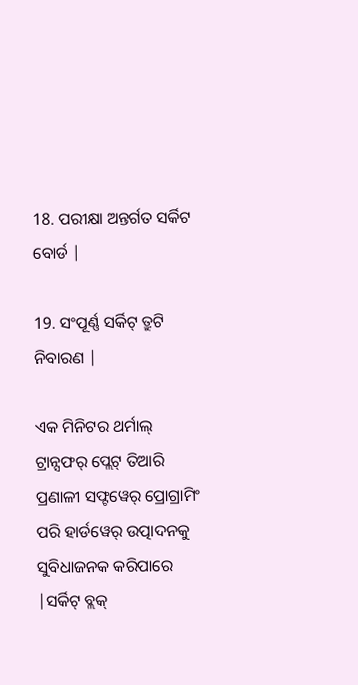18. ପରୀକ୍ଷା ଅନ୍ତର୍ଗତ ସର୍କିଟ ବୋର୍ଡ |

19. ସଂପୂର୍ଣ୍ଣ ସର୍କିଟ୍ ତ୍ରୁଟି ନିବାରଣ |

ଏକ ମିନିଟର ଥର୍ମାଲ୍ ଟ୍ରାନ୍ସଫର୍ ପ୍ଲେଟ୍ ତିଆରି ପ୍ରଣାଳୀ ସଫ୍ଟୱେର୍ ପ୍ରୋଗ୍ରାମିଂ ପରି ହାର୍ଡୱେର୍ ଉତ୍ପାଦନକୁ ସୁବିଧାଜନକ କରିପାରେ |ସର୍କିଟ୍ ବ୍ଲକ୍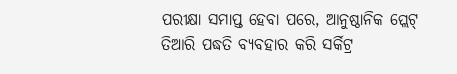ପରୀକ୍ଷା ସମାପ୍ତ ହେବା ପରେ, ଆନୁଷ୍ଠାନିକ ପ୍ଲେଟ୍ ତିଆରି ପଦ୍ଧତି ବ୍ୟବହାର କରି ସର୍କିଟ୍ର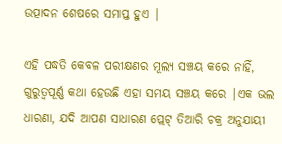ଉତ୍ପାଦନ ଶେଷରେ ସମାପ୍ତ ହୁଏ |

ଏହି ପଦ୍ଧତି କେବଳ ପରୀକ୍ଷଣର ମୂଲ୍ୟ ସଞ୍ଚୟ କରେ ନାହିଁ, ଗୁରୁତ୍ୱପୂର୍ଣ୍ଣ କଥା ହେଉଛି ଏହା ସମୟ ସଞ୍ଚୟ କରେ |ଏକ ଭଲ ଧାରଣା, ଯଦି ଆପଣ ସାଧାରଣ ପ୍ଲେଟ୍ ତିଆରି ଚକ୍ର ଅନୁଯାୟୀ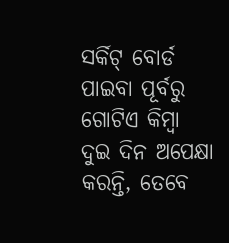ସର୍କିଟ୍ ବୋର୍ଡ ପାଇବା ପୂର୍ବରୁ ଗୋଟିଏ କିମ୍ବା ଦୁଇ ଦିନ ଅପେକ୍ଷା କରନ୍ତି, ତେବେ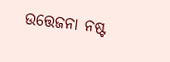ଉତ୍ତେଜନା ନଷ୍ଟ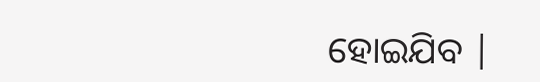ହୋଇଯିବ |